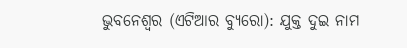ଭୁବନେଶ୍ୱର (ଏଟିଆର ବ୍ୟୁରୋ): ଯୁକ୍ତ ଦୁଇ ନାମ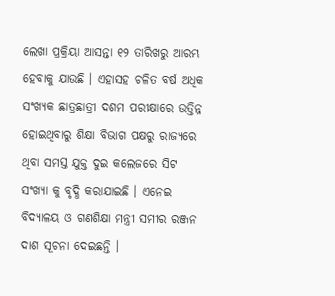ଲେଖା ପ୍ରକ୍ରିୟା ଆସନ୍ତା ୧୨ ତାରିଖରୁ ଆରମ୍ଭ ହେବାକୁ ଯାଉଛି । ଏହାସହ ଚଳିତ ବର୍ଷ ଅଧିକ ସଂଖ୍ୟକ ଛାତ୍ରଛାତ୍ରୀ ଦଶମ ପରୀକ୍ଷାରେ ଉତ୍ତିନ୍ନ ହୋଇଥିବାରୁ ଶିକ୍ଷା ବିଭାଗ ପକ୍ଷରୁ ରାଜ୍ୟରେ ଥିବା ସମସ୍ତ ଯୁକ୍ତ ଦୁଇ କଲେଜରେ ସିଟ ସଂଖ୍ୟା କୁ ବୃଦ୍ଧି କରାଯାଇଛି । ଏନେଇ ବିଦ୍ୟାଳୟ ଓ ଗଣଶିକ୍ଷା ମନ୍ତ୍ରୀ ସମୀର ରଞ୍ଜନ ଦାଶ ସୂଚନା ଦେଇଛନ୍ତି ।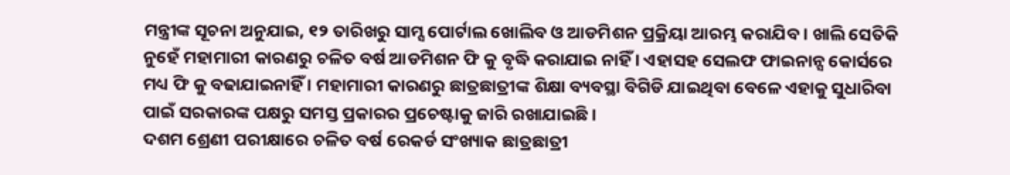ମନ୍ତ୍ରୀଙ୍କ ସୂଚନା ଅନୁଯାଇ, ୧୨ ତାରିଖରୁ ସାମ୍ସ ପୋର୍ଟାଲ ଖୋଲିବ ଓ ଆଡମିଶନ ପ୍ରକ୍ରିୟା ଆରମ୍ଭ କରାଯିବ । ଖାଲି ସେତିକି ନୁହେଁ ମହାମାରୀ କାରଣରୁ ଚଳିତ ବର୍ଷ ଆଡମିଶନ ଫି କୁ ବୃଦ୍ଧି କରାଯାଇ ନାହିଁ । ଏହାସହ ସେଲଫ ଫାଇନାନ୍ସ କୋର୍ସରେ ମଧ୍ୟ ଫି କୁ ବଢାଯାଇନାହିଁ । ମହାମାରୀ କାରଣରୁ ଛାତ୍ରଛାତ୍ରୀଙ୍କ ଶିକ୍ଷା ବ୍ୟବସ୍ଥା ବିଗିଡି ଯାଇଥିବା ବେଳେ ଏହାକୁ ସୁଧାରିବା ପାଇଁ ସରକାରଙ୍କ ପକ୍ଷରୁ ସମସ୍ତ ପ୍ରକାରର ପ୍ରଚେଷ୍ଟାକୁ ଜାରି ରଖାଯାଇଛି ।
ଦଶମ ଶ୍ରେଣୀ ପରୀକ୍ଷାରେ ଚଳିତ ବର୍ଷ ରେକର୍ଡ ସଂଖ୍ୟାକ ଛାତ୍ରଛାତ୍ରୀ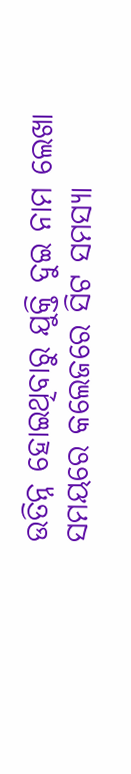ଉତିନ୍ନ ହୋଇଥିବାରୁ ଯୁକ୍ତି ଦୁଇ ନାମ ଲେଖା ସମୟରେ କଲେଜରେ ସିଟ ସମସ୍ୟା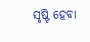ସୃଷ୍ଟି ହେବା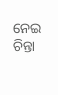ନେଇ ଚିନ୍ତା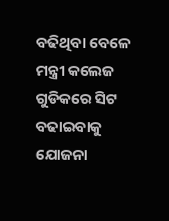ବଢିଥିବା ବେଳେ ମନ୍ତ୍ରୀ କଲେଜ ଗୁଡିକରେ ସିଟ ବଢାଇବାକୁ ଯୋଜନା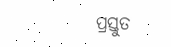ପ୍ରସ୍ତୁତ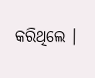କରିଥିଲେ ।